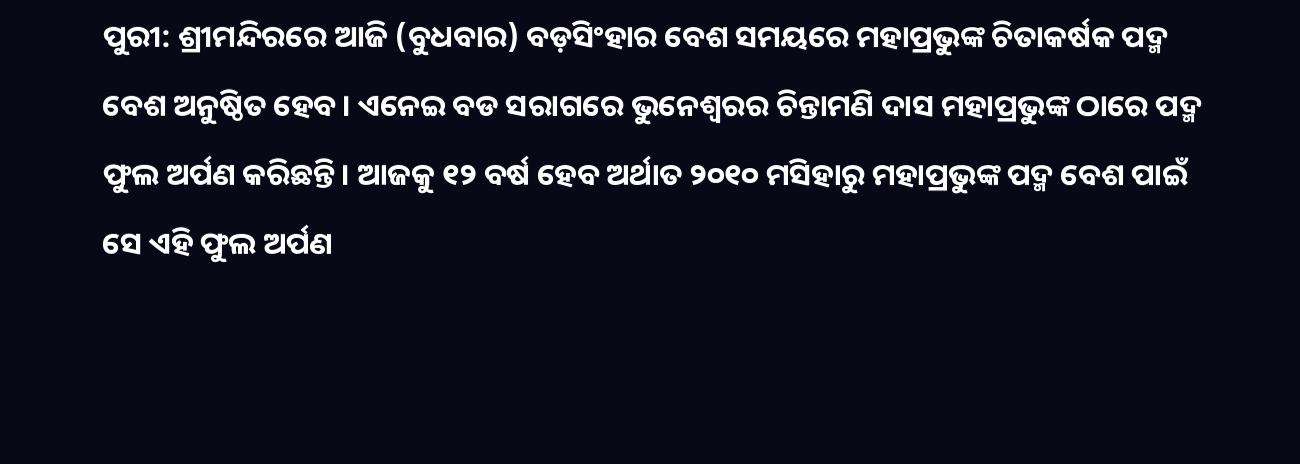ପୁରୀ: ଶ୍ରୀମନ୍ଦିରରେ ଆଜି (ବୁଧବାର) ବଡ଼ସିଂହାର ବେଶ ସମୟରେ ମହାପ୍ରଭୁଙ୍କ ଚିତାକର୍ଷକ ପଦ୍ମ ବେଶ ଅନୁଷ୍ଠିତ ହେବ। ଏନେଇ ବଡ ସରାଗରେ ଭୁନେଶ୍ୱରର ଚିନ୍ତାମଣି ଦାସ ମହାପ୍ରଭୁଙ୍କ ଠାରେ ପଦ୍ମ ଫୁଲ ଅର୍ପଣ କରିଛନ୍ତି। ଆଜକୁ ୧୨ ବର୍ଷ ହେବ ଅର୍ଥାତ ୨୦୧୦ ମସିହାରୁ ମହାପ୍ରଭୁଙ୍କ ପଦ୍ମ ବେଶ ପାଇଁ ସେ ଏହି ଫୁଲ ଅର୍ପଣ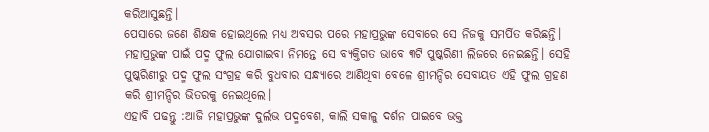କରିଆସୁଛନ୍ତି।
ପେସାରେ ଜଣେ ଶିକ୍ଷକ ହୋଇଥିଲେ ମଧ୍ୟ ଅବସର ପରେ ମହାପ୍ରଭୁଙ୍କ ସେବାରେ ସେ ନିଜକୁ ସମର୍ପିତ କରିଛନ୍ତି। ମହାପ୍ରଭୁଙ୍କ ପାଇଁ ପଦ୍ମ ଫୁଲ ଯୋଗାଇବା ନିମନ୍ତେ ସେ ବ୍ୟକ୍ତିଗତ ଭାବେ ୩ଟି ପୁଷ୍କରିଣୀ ଲିଜରେ ନେଇଛନ୍ତି। ସେହି ପୁଷ୍କରିଣୀରୁ ପଦ୍ମ ଫୁଲ ସଂଗ୍ରହ କରି ବୁଧବାର ସନ୍ଧ୍ୟାରେ ଆଣିଥିବା ବେଳେ ଶ୍ରୀମନ୍ଦିର ସେବାୟତ ଏହି ଫୁଲ ଗ୍ରହଣ କରି ଶ୍ରୀମନ୍ଦିର ଭିତରକୁ ନେଇଥିଲେ।
ଏହାବି ପଢନ୍ତୁ :ଆଜି ମହାପ୍ରଭୁଙ୍କ ଦୁର୍ଲଭ ପଦ୍ମବେଶ, କାଲି ସକାଳୁ ଦର୍ଶନ ପାଇବେ ଭକ୍ତ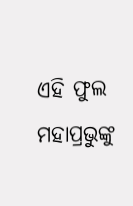ଏହି ଫୁଲ ମହାପ୍ରଭୁଙ୍କୁ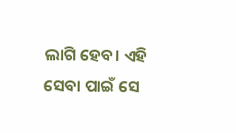ଲାଗି ହେବ। ଏହି ସେବା ପାଇଁ ସେ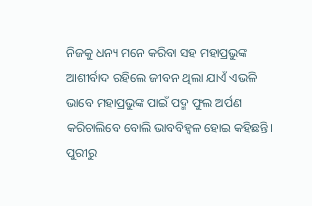ନିଜକୁ ଧନ୍ୟ ମନେ କରିବା ସହ ମହାପ୍ରଭୁଙ୍କ ଆଶୀର୍ବାଦ ରହିଲେ ଜୀବନ ଥିଲା ଯାଏଁ ଏଭଳି ଭାବେ ମହାପ୍ରଭୁଙ୍କ ପାଇଁ ପଦ୍ମ ଫୁଲ ଅର୍ପଣ କରିଚାଲିବେ ବୋଲି ଭାବବିହ୍ୱଳ ହୋଇ କହିଛନ୍ତି।
ପୁରୀରୁ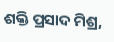ଶକ୍ତି ପ୍ରସାଦ ମିଶ୍ର,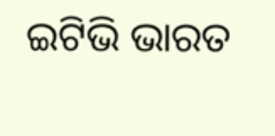ଇଟିଭି ଭାରତ